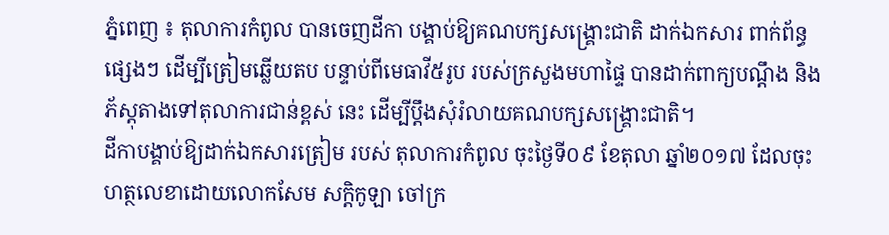ភ្នំពេញ ៖ តុលាការកំពូល បានចេញដីកា បង្គាប់ឱ្យគណបក្សសង្គ្រោះជាតិ ដាក់ឯកសារ ពាក់ព័ន្ធផ្សេងៗ ដើម្បីត្រៀមឆ្លើយតប បន្ទាប់ពីមេធាវី៥រូប របស់ក្រសួងមហាផ្ទៃ បានដាក់ពាក្យបណ្តឹង និងភ័ស្តុតាងទៅតុលាការជាន់ខ្ពស់ នេះ ដើម្បីប្តឹងសុំរំលាយគណបក្សសង្គ្រោះជាតិ។
ដីកាបង្គាប់ឱ្យដាក់ឯកសារត្រៀម របស់ តុលាការកំពូល ចុះថ្ងៃទី០៩ ខែតុលា ឆ្នាំ២០១៧ ដែលចុះហត្ថលេខាដោយលោកសែម សក្តិកូឡា ចៅក្រ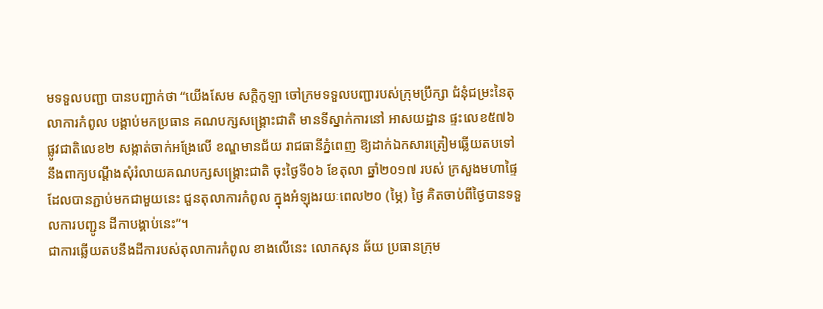មទទួលបញ្ជា បានបញ្ជាក់ថា “យើងសែម សក្តិកូឡា ចៅក្រមទទួលបញ្ជារបស់ក្រុមប្រឹក្សា ជំនុំជម្រះនៃតុលាការកំពូល បង្គាប់មកប្រធាន គណបក្សសង្គ្រោះជាតិ មានទីស្នាក់ការនៅ អាសយដ្ឋាន ផ្ទះលេខ៥៧៦ ផ្លូវជាតិលេខ២ សង្កាត់ចាក់អង្រែលើ ខណ្ឌមានជ័យ រាជធានីភ្នំពេញ ឱ្យដាក់ឯកសារត្រៀមឆ្លើយតបទៅ នឹងពាក្យបណ្តឹងសុំរំលាយគណបក្សសង្គ្រោះជាតិ ចុះថ្ងៃទី០៦ ខែតុលា ឆ្នាំ២០១៧ របស់ ក្រសួងមហាផ្ទៃ ដែលបានភ្ជាប់មកជាមួយនេះ ជួនតុលាការកំពូល ក្នុងអំឡុងរយៈពេល២០ (ម្ភៃ) ថ្ងៃ គិតចាប់ពីថ្ងៃបានទទួលការបញ្ជូន ដីកាបង្គាប់នេះ”។
ជាការឆ្លើយតបនឹងដីការបស់តុលាការកំពូល ខាងលើនេះ លោកសុន ឆ័យ ប្រធានក្រុម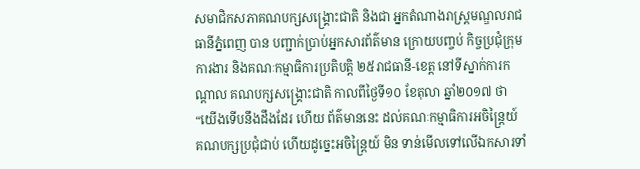សមាជិកសភាគណបក្សសង្គ្រោះជាតិ និងជា អ្នកតំណាងរាស្ត្រមណ្ឌលរាជធានីភ្នំពេញ បាន បញ្ជាក់ប្រាប់អ្នកសារព័ត៌មាន ក្រោយបញ្ចប់ កិច្ចប្រជុំក្រុមការងារ និងគណៈកម្មាធិការប្រតិបត្តិ ២៥រាជធានី-ខេត្ត នៅទីស្នាក់ការកណ្តាល គណបក្សសង្គ្រោះជាតិ កាលពីថ្ងៃទី១០ ខែតុលា ឆ្នាំ២០១៧ ថា “យើងទើបនឹងដឹងដែរ ហើយ ព័ត៌មាននេះ ដល់គណៈកម្មាធិការអចិន្ត្រៃយ៍ គណបក្សប្រជុំជាប់ ហើយដូច្នេះអចិន្ត្រៃយ៍ មិន ទាន់មើលទៅលើឯកសារទាំ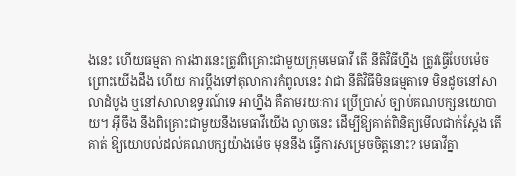ងនេះ ហើយធម្មតា ការងារនេះត្រូវពិគ្រោះជាមួយក្រុមមេធាវី តើ នីតិវិធីហ្នឹង ត្រូវធ្វើបែបម៉េច ព្រោះយើងដឹង ហើយ ការប្តឹងទៅតុលាការកំពូលនេះ វាជា នីតិវិធីមិនធម្មតាទេ មិនដូចនៅសាលាដំបូង ឬនៅសាលាឧទ្ធរណ៍ទេ អាហ្នឹង គឺតាមរយៈការ ប្រើប្រាស់ ច្បាប់គណបក្សនយោបាយ។ អ៊ីចឹង នឹងពិគ្រោះជាមួយនឹងមេធាវីយើង ល្ងាចនេះ ដើម្បីឱ្យគាត់ពិនិត្យមើលជាក់ស្តែង តើគាត់ ឱ្យយោបល់ដល់គណបក្សយ៉ាងម៉េច មុននឹង ធ្វើការសម្រេចចិត្តនោះ? មេធាវីគ្នា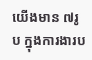យើងមាន ៧រូប ក្នុងការងារប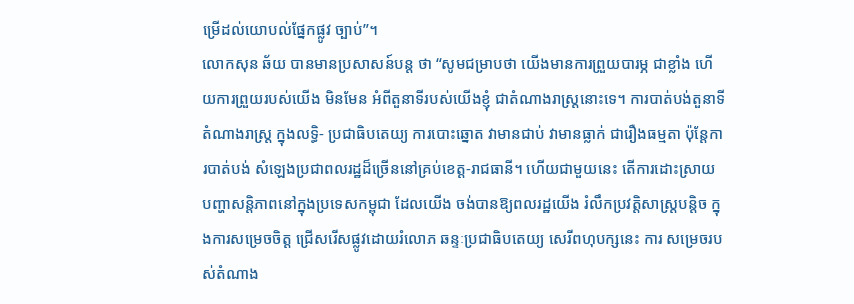ម្រើដល់យោបល់ផ្នែកផ្លូវ ច្បាប់”។
លោកសុន ឆ័យ បានមានប្រសាសន៍បន្ត ថា “សូមជម្រាបថា យើងមានការព្រួយបារម្ភ ជាខ្លាំង ហើយការព្រួយរបស់យើង មិនមែន អំពីតួនាទីរបស់យើងខ្ញុំ ជាតំណាងរាស្ត្រនោះទេ។ ការបាត់បង់តួនាទីតំណាងរាស្ត្រ ក្នុងលទ្ធិ- ប្រជាធិបតេយ្យ ការបោះឆ្នោត វាមានជាប់ វាមានធ្លាក់ ជារឿងធម្មតា ប៉ុន្តែការបាត់បង់ សំឡេងប្រជាពលរដ្ឋដ៏ច្រើននៅគ្រប់ខេត្ត-រាជធានី។ ហើយជាមួយនេះ តើការដោះស្រាយ បញ្ហាសន្តិភាពនៅក្នុងប្រទេសកម្ពុជា ដែលយើង ចង់បានឱ្យពលរដ្ឋយើង រំលឹកប្រវត្តិសាស្ត្របន្តិច ក្នុងការសម្រេចចិត្ត ជ្រើសរើសផ្លូវដោយរំលោភ ឆន្ទៈប្រជាធិបតេយ្យ សេរីពហុបក្សនេះ ការ សម្រេចរបស់តំណាង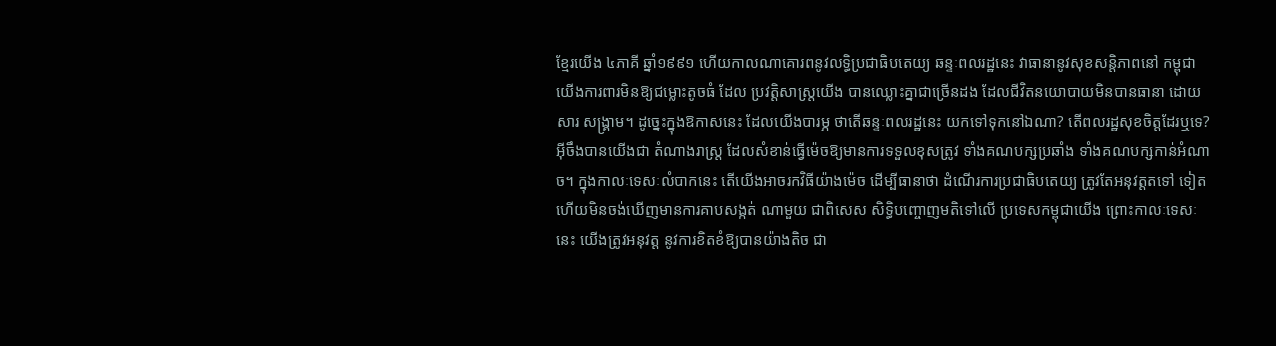ខ្មែរយើង ៤ភាគី ឆ្នាំ១៩៩១ ហើយកាលណាគោរពនូវលទ្ធិប្រជាធិបតេយ្យ ឆន្ទៈពលរដ្ឋនេះ វាធានានូវសុខសន្តិភាពនៅ កម្ពុជា យើងការពារមិនឱ្យជម្លោះតូចធំ ដែល ប្រវត្តិសាស្ត្រយើង បានឈ្លោះគ្នាជាច្រើនដង ដែលជីវិតនយោបាយមិនបានធានា ដោយសារ សង្គ្រាម។ ដូច្នេះក្នុងឱកាសនេះ ដែលយើងបារម្ភ ថាតើឆន្ទៈពលរដ្ឋនេះ យកទៅទុកនៅឯណា? តើពលរដ្ឋសុខចិត្តដែរឬទេ? អ៊ីចឹងបានយើងជា តំណាងរាស្ត្រ ដែលសំខាន់ធ្វើម៉េចឱ្យមានការទទួលខុសត្រូវ ទាំងគណបក្សប្រឆាំង ទាំងគណបក្សកាន់អំណាច។ ក្នុងកាលៈទេសៈលំបាកនេះ តើយើងអាចរកវិធីយ៉ាងម៉េច ដើម្បីធានាថា ដំណើរការប្រជាធិបតេយ្យ ត្រូវតែអនុវត្តតទៅ ទៀត ហើយមិនចង់ឃើញមានការគាបសង្កត់ ណាមួយ ជាពិសេស សិទ្ធិបញ្ចោញមតិទៅលើ ប្រទេសកម្ពុជាយើង ព្រោះកាលៈទេសៈនេះ យើងត្រូវអនុវត្ត នូវការខិតខំឱ្យបានយ៉ាងតិច ជា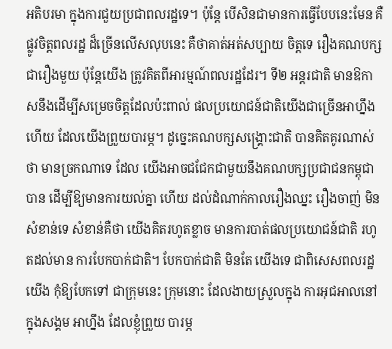អតិបរមា ក្នុងការជួយប្រជាពលរដ្ឋទេ។ ប៉ុន្តែ បើសិនជាមានការធ្វើបែបនេះមែន គឺផ្លូវចិត្តពលរដ្ឋ ដ៏ច្រើនលើសលុបនេះ គឺថាគាត់អត់សប្បាយ ចិត្តទេ រឿងគណបក្ស ជារឿងមួយ ប៉ុន្តែយើង ត្រូវគិតពីអារម្មណ៍ពលរដ្ឋដែរ។ ទី២ អន្តរជាតិ មានឱកាសនឹងដើម្បីសម្រេចចិត្តដែលប៉ះពាល់ ផលប្រយោជន៍ជាតិយើងជាច្រើនអាហ្នឹងហើយ ដែលយើងព្រួយបារម្ភ។ ដូច្នេះគណបក្សសង្គ្រោះជាតិ បានគិតគូរណាស់ថា មានច្រកណាទេ ដែល យើងអាចជជែកជាមួយនឹងគណបក្សប្រជាជនកម្ពុជាបាន ដើម្បីឱ្យមានការយល់គ្នា ហើយ ដល់ដំណាក់កាលរឿងឈ្នះ រឿងចាញ់ មិន សំខាន់ទេ សំខាន់គឺថា យើងគិតរហូតខ្លាច មានការបាត់ផលប្រយោជន៍ជាតិ រហូតដល់មាន ការបែកបាក់ជាតិ។ បែកបាក់ជាតិ មិនតែ យើងទេ ជាពិសេសពលរដ្ឋយើង កុំឱ្យបែកទៅ ជាក្រុមនេះ ក្រុមនោះ ដែលងាយស្រួលក្នុង ការអុជអាលនៅក្នុងសង្គម អាហ្នឹង ដែលខ្ញុំព្រួយ បារម្ភ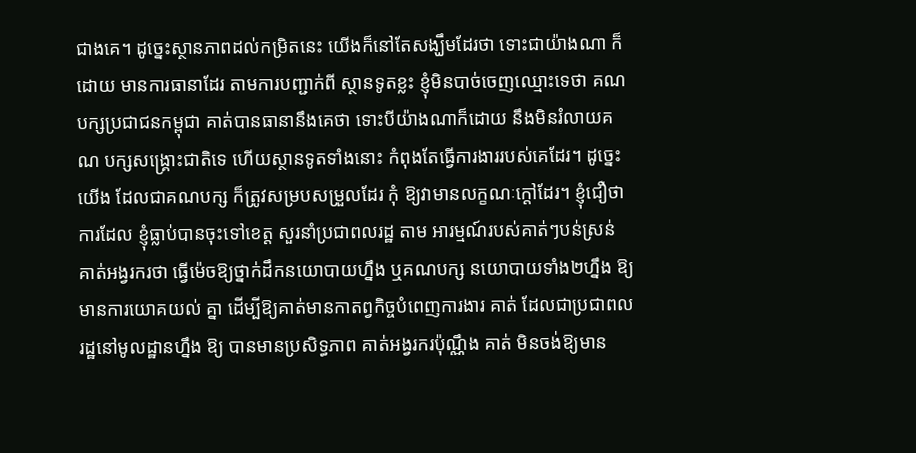ជាងគេ។ ដូច្នេះស្ថានភាពដល់កម្រិតនេះ យើងក៏នៅតែសង្ឃឹមដែរថា ទោះជាយ៉ាងណា ក៏ដោយ មានការធានាដែរ តាមការបញ្ជាក់ពី ស្ថានទូតខ្លះ ខ្ញុំមិនបាច់ចេញឈ្មោះទេថា គណបក្សប្រជាជនកម្ពុជា គាត់បានធានានឹងគេថា ទោះបីយ៉ាងណាក៏ដោយ នឹងមិនរំលាយគណ បក្សសង្គ្រោះជាតិទេ ហើយស្ថានទូតទាំងនោះ កំពុងតែធ្វើការងាររបស់គេដែរ។ ដូច្នេះយើង ដែលជាគណបក្ស ក៏ត្រូវសម្របសម្រួលដែរ កុំ ឱ្យវាមានលក្ខណៈក្តៅដែរ។ ខ្ញុំជឿថា ការដែល ខ្ញុំធ្លាប់បានចុះទៅខេត្ត សួរនាំប្រជាពលរដ្ឋ តាម អារម្មណ៍របស់គាត់ៗបន់ស្រន់ គាត់អង្វរករថា ធ្វើម៉េចឱ្យថ្នាក់ដឹកនយោបាយហ្នឹង ឬគណបក្ស នយោបាយទាំង២ហ្នឹង ឱ្យមានការយោគយល់ គ្នា ដើម្បីឱ្យគាត់មានកាតព្វកិច្ចបំពេញការងារ គាត់ ដែលជាប្រជាពលរដ្ឋនៅមូលដ្ឋានហ្នឹង ឱ្យ បានមានប្រសិទ្ធភាព គាត់អង្វរករប៉ុណ្ណឹង គាត់ មិនចង់ឱ្យមាន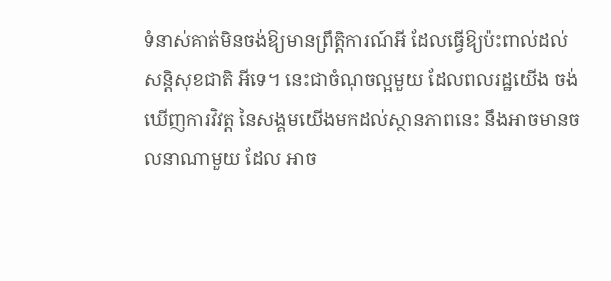ទំនាស់គាត់មិនចង់ឱ្យមានព្រឹត្តិការណ៍អី ដែលធ្វើឱ្យប៉ះពាល់ដល់សន្តិសុខជាតិ អីទេ។ នេះជាចំណុចល្អមួយ ដែលពលរដ្ឋយើង ចង់ឃើញការវិវត្ត នៃសង្គមយើងមកដល់ស្ថានភាពនេះ នឹងអាចមានចលនាណាមួយ ដែល អាច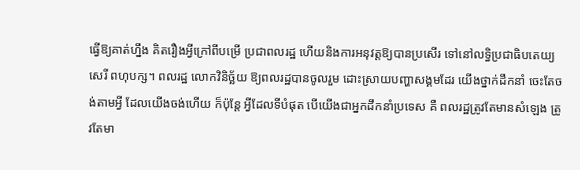ធ្វើឱ្យគាត់ហ្នឹង គិតរឿងអ្វីក្រៅពីបម្រើ ប្រជាពលរដ្ឋ ហើយនិងការអនុវត្តឱ្យបានប្រសើរ ទៅនៅលទ្ធិប្រជាធិបតេយ្យ សេរី ពហុបក្ស។ ពលរដ្ឋ លោកវិនិច្ឆ័យ ឱ្យពលរដ្ឋបានចូលរួម ដោះស្រាយបញ្ហាសង្គមដែរ យើងថ្នាក់ដឹកនាំ ចេះតែចង់តាមអ្វី ដែលយើងចង់ហើយ ក៏ប៉ុន្តែ អ្វីដែលទីបំផុត បើយើងជាអ្នកដឹកនាំប្រទេស គឺ ពលរដ្ឋត្រូវតែមានសំឡេង ត្រូវតែមា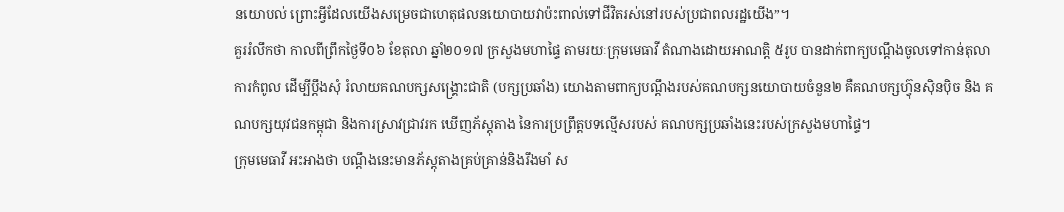នយោបល់ ព្រោះអ្វីដែលយើងសម្រេចជាហេតុផលនយោបាយវាប៉ះពាល់ទៅជីវិតរស់នៅរបស់ប្រជាពលរដ្ឋយើង”។
គួររំលឹកថា កាលពីព្រឹកថ្ងៃទី០៦ ខែតុលា ឆ្នាំ២០១៧ ក្រសួងមហាផ្ទៃ តាមរយៈក្រុមមេធាវី តំណាងដោយអាណត្តិ ៥រូប បានដាក់ពាក្យបណ្តឹងចូលទៅកាន់តុលាការកំពូល ដើម្បីប្តឹងសុំ រំលាយគណបក្សសង្គ្រោះជាតិ (បក្សប្រឆាំង) យោងតាមពាក្យបណ្តឹងរបស់គណបក្សនយោបាយចំនួន២ គឺគណបក្សហ៊្វុនស៊ិនប៉ិច និង គណបក្សយុវជនកម្ពុជា និងការស្រាវជ្រាវរក ឃើញភ័ស្តុតាង នៃការប្រព្រឹត្តបទល្មើសរបស់ គណបក្សប្រឆាំងនេះរបស់ក្រសួងមហាផ្ទៃ។
ក្រុមមេធាវី អះអាងថា បណ្តឹងនេះមានភ័ស្តុតាងគ្រប់គ្រាន់និងរឹងមាំ ស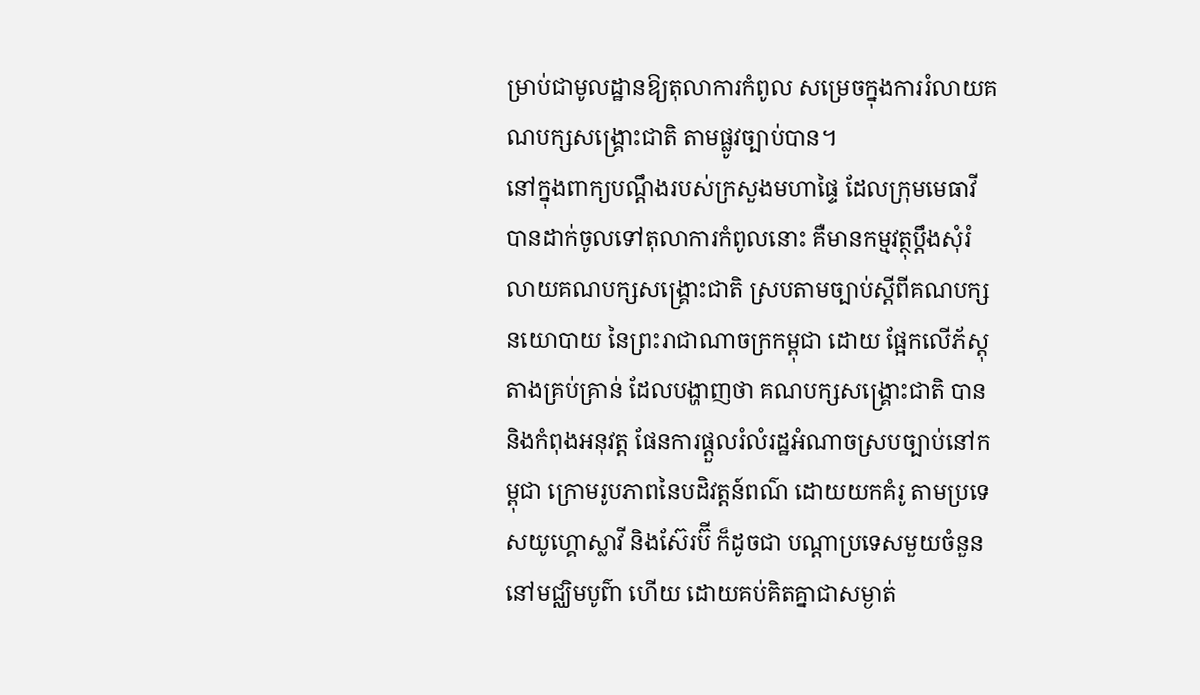ម្រាប់ជាមូលដ្ឋានឱ្យតុលាការកំពូល សម្រេចក្នុងការរំលាយគណបក្សសង្គ្រោះជាតិ តាមផ្លូវច្បាប់បាន។
នៅក្នុងពាក្យបណ្តឹងរបស់ក្រសួងមហាផ្ទៃ ដែលក្រុមមេធាវី បានដាក់ចូលទៅតុលាការកំពូលនោះ គឺមានកម្មវត្ថុប្តឹងសុំរំលាយគណបក្សសង្គ្រោះជាតិ ស្របតាមច្បាប់ស្តីពីគណបក្ស នយោបាយ នៃព្រះរាជាណាចក្រកម្ពុជា ដោយ ផ្អែកលើភ័ស្តុតាងគ្រប់គ្រាន់ ដែលបង្ហាញថា គណបក្សសង្គ្រោះជាតិ បាននិងកំពុងអនុវត្ត ផែនការផ្តួលរំលំរដ្ឋអំណាចស្របច្បាប់នៅកម្ពុជា ក្រោមរូបភាពនៃបដិវត្តន៍ពណ៌ ដោយយកគំរូ តាមប្រទេសយូហ្គោស្លាវី និងស៊ែរប៊ី ក៏ដូចជា បណ្តាប្រទេសមួយចំនួននៅមជ្ឈិមបូព៌ា ហើយ ដោយគប់គិតគ្នាជាសម្ងាត់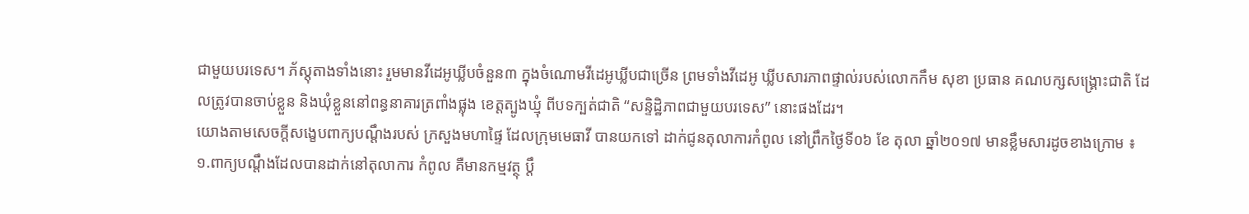ជាមួយបរទេស។ ភ័ស្តុតាងទាំងនោះ រួមមានវីដេអូឃ្លីបចំនួន៣ ក្នុងចំណោមវីដេអូឃ្លីបជាច្រើន ព្រមទាំងវីដេអូ ឃ្លីបសារភាពផ្ទាល់របស់លោកកឹម សុខា ប្រធាន គណបក្សសង្គ្រោះជាតិ ដែលត្រូវបានចាប់ខ្លួន និងឃុំខ្លួននៅពន្ធនាគារត្រពាំងផ្លុង ខេត្តត្បូងឃ្មុំ ពីបទក្បត់ជាតិ “សន្ទិដ្ឋិភាពជាមួយបរទេស” នោះផងដែរ។
យោងតាមសេចក្តីសង្ខេបពាក្យបណ្តឹងរបស់ ក្រសួងមហាផ្ទៃ ដែលក្រុមមេធាវី បានយកទៅ ដាក់ជូនតុលាការកំពូល នៅព្រឹកថ្ងៃទី០៦ ខែ តុលា ឆ្នាំ២០១៧ មានខ្លឹមសារដូចខាងក្រោម ៖
១.ពាក្យបណ្តឹងដែលបានដាក់នៅតុលាការ កំពូល គឺមានកម្មវត្ថុ ប្តឹ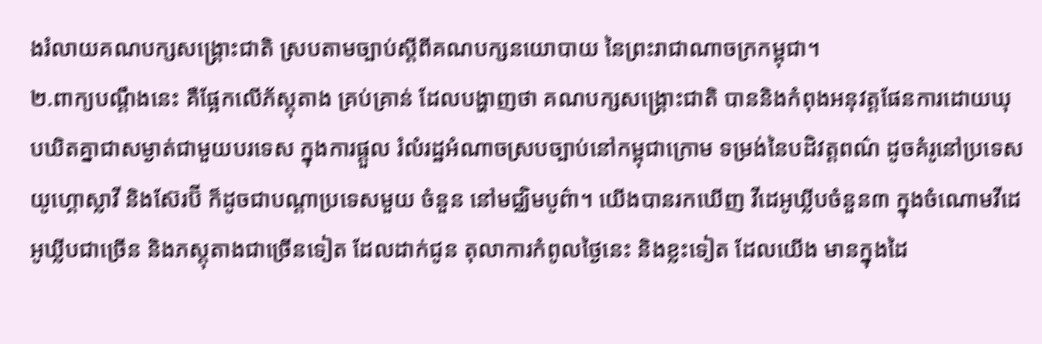ងរំលាយគណបក្សសង្គ្រោះជាតិ ស្របតាមច្បាប់ស្តីពីគណបក្សនយោបាយ នៃព្រះរាជាណាចក្រកម្ពុជា។
២.ពាក្យបណ្តឹងនេះ គឺផ្អែកលើភ័ស្តុតាង គ្រប់គ្រាន់ ដែលបង្ហាញថា គណបក្សសង្គ្រោះជាតិ បាននិងកំពុងអនុវត្តផែនការដោយឃុបឃិតគ្នាជាសម្ងាត់ជាមួយបរទេស ក្នុងការផ្តួល រំលំរដ្ឋអំណាចស្របច្បាប់នៅកម្ពុជាក្រោម ទម្រង់នៃបដិវត្តពណ៌ ដូចគំរូនៅប្រទេសយូហ្គោស្លាវី និងស៊ែរប៊ី ក៏ដូចជាបណ្តាប្រទេសមួយ ចំនួន នៅមជ្ឈិមបូព៌ា។ យើងបានរកឃើញ វីដេអូឃ្លីបចំនួន៣ ក្នុងចំណោមវីដេអូឃ្លីបជាច្រើន និងភស្តុតាងជាច្រើនទៀត ដែលដាក់ជូន តុលាការកំពូលថ្ងៃនេះ និងខ្លះទៀត ដែលយើង មានក្នុងដៃ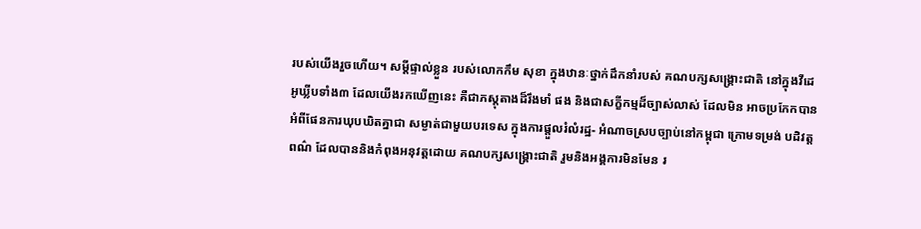របស់យើងរួចហើយ។ សម្តីផ្ទាល់ខ្លួន របស់លោកកឹម សុខា ក្នុងឋានៈថ្នាក់ដឹកនាំរបស់ គណបក្សសង្គ្រោះជាតិ នៅក្នុងវីដេអូឃ្លីបទាំង៣ ដែលយើងរកឃើញនេះ គឺជាភស្តុតាងដ៏រឹងមាំ ផង និងជាសក្ខីកម្មដ៏ច្បាស់លាស់ ដែលមិន អាចប្រកែកបាន អំពីផែនការឃុបឃិតគ្នាជា សម្ងាត់ជាមួយបរទេស ក្នុងការផ្តួលរំលំរដ្ឋ- អំណាចស្របច្បាប់នៅកម្ពុជា ក្រោមទម្រង់ បដិវត្តពណ៌ ដែលបាននិងកំពុងអនុវត្តដោយ គណបក្សសង្គ្រោះជាតិ រួមនិងអង្គការមិនមែន រ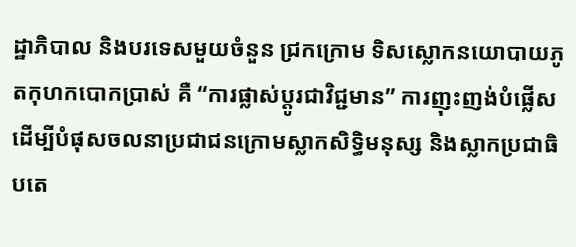ដ្ឋាភិបាល និងបរទេសមួយចំនួន ជ្រកក្រោម ទិសស្លោកនយោបាយភូតកុហកបោកប្រាស់ គឺ “ការផ្លាស់ប្តូរជាវិជ្ជមាន” ការញុះញង់បំផ្លើស ដើម្បីបំផុសចលនាប្រជាជនក្រោមស្លាកសិទ្ធិមនុស្ស និងស្លាកប្រជាធិបតេ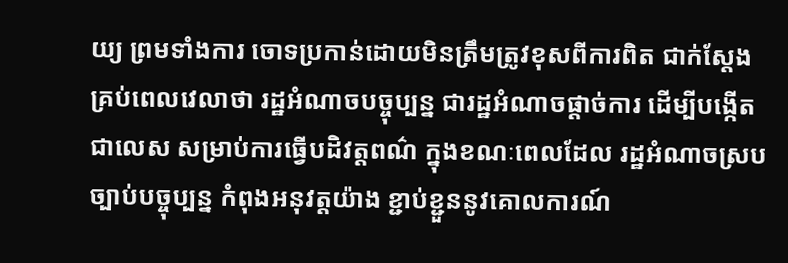យ្យ ព្រមទាំងការ ចោទប្រកាន់ដោយមិនត្រឹមត្រូវខុសពីការពិត ជាក់ស្តែងគ្រប់ពេលវេលាថា រដ្ឋអំណាចបច្ចុប្បន្ន ជារដ្ឋអំណាចផ្តាច់ការ ដើម្បីបង្កើតជាលេស សម្រាប់ការធ្វើបដិវត្តពណ៌ ក្នុងខណៈពេលដែល រដ្ឋអំណាចស្របច្បាប់បច្ចុប្បន្ន កំពុងអនុវត្តយ៉ាង ខ្ជាប់ខ្ជួននូវគោលការណ៍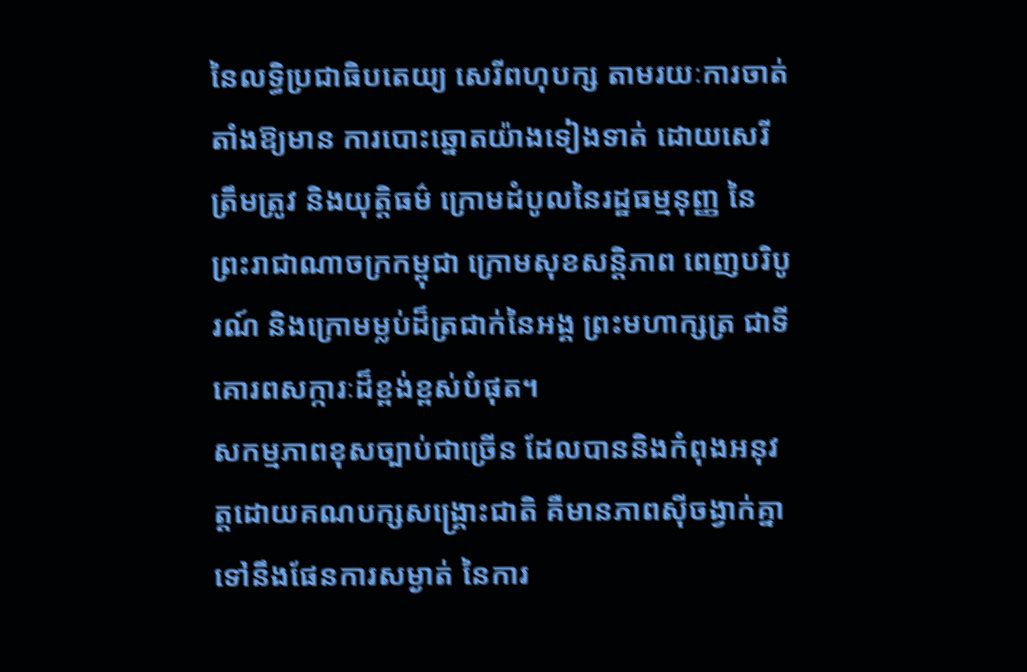នៃលទ្ធិប្រជាធិបតេយ្យ សេរីពហុបក្ស តាមរយៈការចាត់តាំងឱ្យមាន ការបោះឆ្នោតយ៉ាងទៀងទាត់ ដោយសេរី ត្រឹមត្រូវ និងយុត្តិធម៌ ក្រោមដំបូលនៃរដ្ឋធម្មនុញ្ញ នៃព្រះរាជាណាចក្រកម្ពុជា ក្រោមសុខសន្តិភាព ពេញបរិបូរណ៍ និងក្រោមម្លប់ដ៏ត្រជាក់នៃអង្គ ព្រះមហាក្សត្រ ជាទីគោរពសក្ការៈដ៏ខ្ពង់ខ្ពស់បំផុត។
សកម្មភាពខុសច្បាប់ជាច្រើន ដែលបាននិងកំពុងអនុវត្តដោយគណបក្សសង្គ្រោះជាតិ គឺមានភាពស៊ីចង្វាក់គ្នាទៅនឹងផែនការសម្ងាត់ នៃការ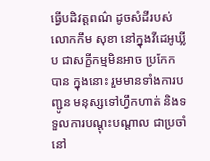ធ្វើបដិវត្តពណ៌ ដូចសំដីរបស់លោកកឹម សុខា នៅក្នុងវីដេអូឃ្លីប ជាសក្ខីកម្មមិនអាច ប្រកែកបាន ក្នុងនោះ រួមមានទាំងការបញ្ជូន មនុស្សទៅហ្វឹកហាត់ និងទទួលការបណ្តុះបណ្តាល ជាប្រចាំនៅ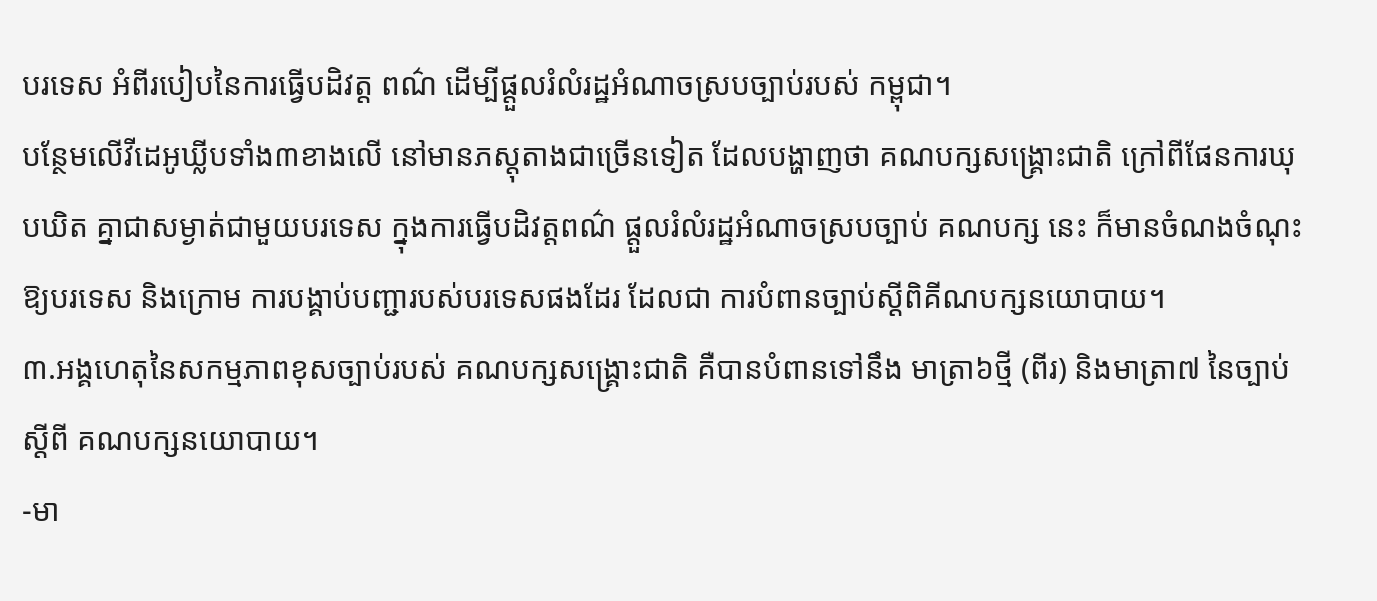បរទេស អំពីរបៀបនៃការធ្វើបដិវត្ត ពណ៌ ដើម្បីផ្តួលរំលំរដ្ឋអំណាចស្របច្បាប់របស់ កម្ពុជា។
បន្ថែមលើវីដេអូឃ្លីបទាំង៣ខាងលើ នៅមានភស្តុតាងជាច្រើនទៀត ដែលបង្ហាញថា គណបក្សសង្គ្រោះជាតិ ក្រៅពីផែនការឃុបឃិត គ្នាជាសម្ងាត់ជាមួយបរទេស ក្នុងការធ្វើបដិវត្តពណ៌ ផ្តួលរំលំរដ្ឋអំណាចស្របច្បាប់ គណបក្ស នេះ ក៏មានចំណងចំណុះឱ្យបរទេស និងក្រោម ការបង្គាប់បញ្ជារបស់បរទេសផងដែរ ដែលជា ការបំពានច្បាប់ស្តីពិគីណបក្សនយោបាយ។
៣.អង្គហេតុនៃសកម្មភាពខុសច្បាប់របស់ គណបក្សសង្គ្រោះជាតិ គឺបានបំពានទៅនឹង មាត្រា៦ថ្មី (ពីរ) និងមាត្រា៧ នៃច្បាប់ស្តីពី គណបក្សនយោបាយ។
-មា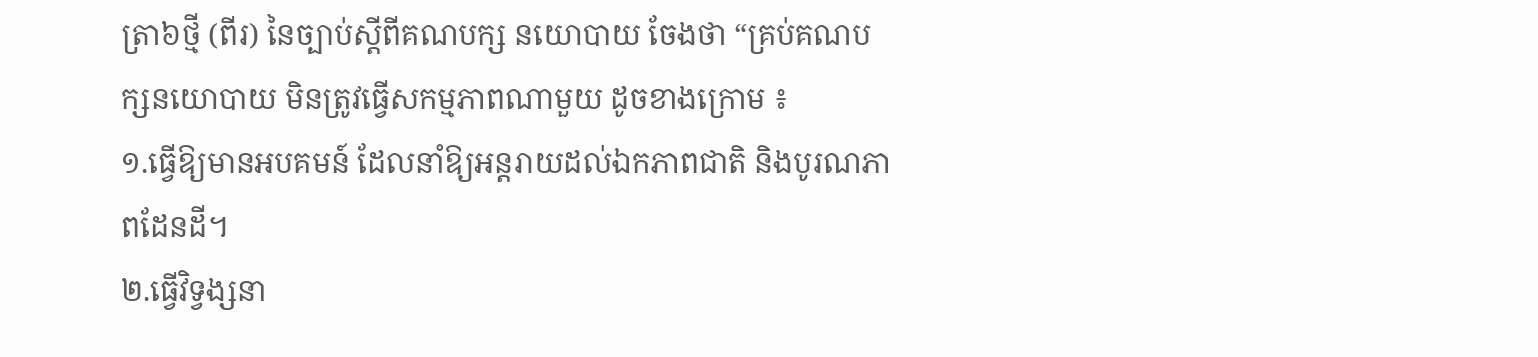ត្រា៦ថ្មី (ពីរ) នៃច្បាប់ស្តីពីគណបក្ស នយោបាយ ចែងថា “គ្រប់គណបក្សនយោបាយ មិនត្រូវធ្វើសកម្មភាពណាមួយ ដូចខាងក្រោម ៖
១.ធ្វើឱ្យមានអបគមន៍ ដែលនាំឱ្យអន្តរាយដល់ឯកភាពជាតិ និងបូរណភាពដែនដី។
២.ធ្វើវិទ្វង្សនា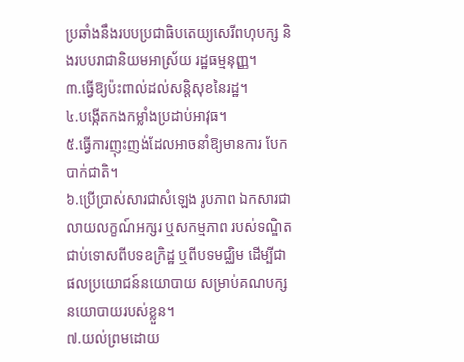ប្រឆាំងនឹងរបបប្រជាធិបតេយ្យសេរីពហុបក្ស និងរបបរាជានិយមអាស្រ័យ រដ្ឋធម្មនុញ្ញ។
៣.ធ្វើឱ្យប៉ះពាល់ដល់សន្តិសុខនៃរដ្ឋ។
៤.បង្កើតកងកម្លាំងប្រដាប់អាវុធ។
៥.ធ្វើការញុះញង់ដែលអាចនាំឱ្យមានការ បែកបាក់ជាតិ។
៦.ប្រើប្រាស់សារជាសំឡេង រូបភាព ឯកសារជាលាយលក្ខណ៍អក្សរ ឬសកម្មភាព របស់ទណ្ឌិតជាប់ទោសពីបទឧក្រិដ្ឋ ឬពីបទមជ្ឈិម ដើម្បីជាផលប្រយោជន៍នយោបាយ សម្រាប់គណបក្សនយោបាយរបស់ខ្លួន។
៧.យល់ព្រមដោយ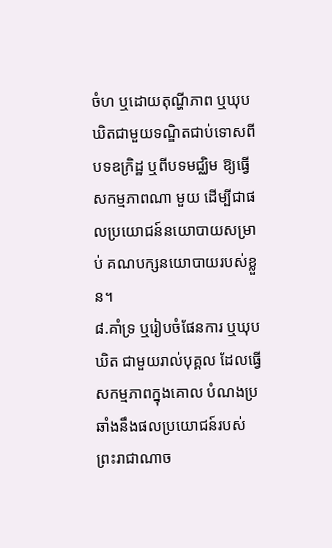ចំហ ឬដោយតុណ្ហីភាព ឬឃុបឃិតជាមួយទណ្ឌិតជាប់ទោសពី បទឧក្រិដ្ឋ ឬពីបទមជ្ឈិម ឱ្យធ្វើសកម្មភាពណា មួយ ដើម្បីជាផលប្រយោជន៍នយោបាយសម្រាប់ គណបក្សនយោបាយរបស់ខ្លួន។
៨.គាំទ្រ ឬរៀបចំផែនការ ឬឃុបឃិត ជាមួយរាល់បុគ្គល ដែលធ្វើសកម្មភាពក្នុងគោល បំណងប្រឆាំងនឹងផលប្រយោជន៍របស់ព្រះរាជាណាច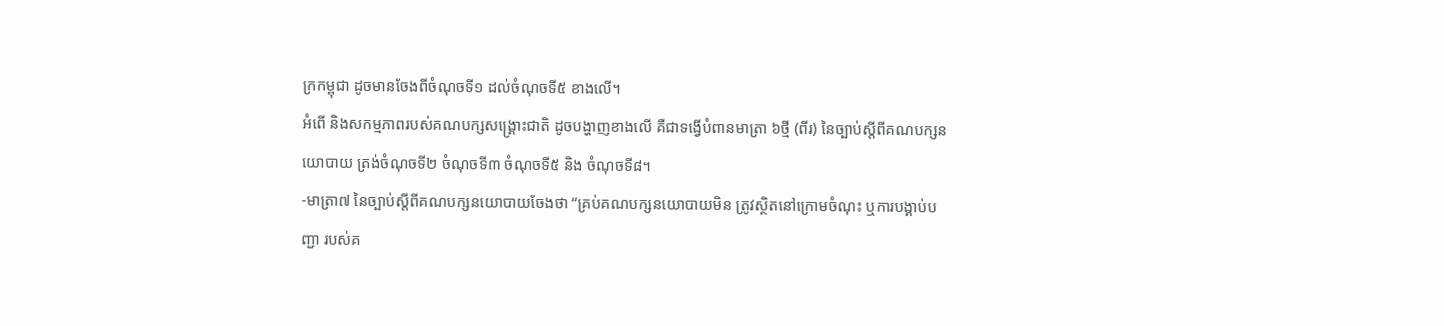ក្រកម្ពុជា ដូចមានចែងពីចំណុចទី១ ដល់ចំណុចទី៥ ខាងលើ។
អំពើ និងសកម្មភាពរបស់គណបក្សសង្គ្រោះជាតិ ដូចបង្ហាញខាងលើ គឺជាទង្វើបំពានមាត្រា ៦ថ្មី (ពីរ) នៃច្បាប់ស្តីពីគណបក្សនយោបាយ ត្រង់ចំណុចទី២ ចំណុចទី៣ ចំណុចទី៥ និង ចំណុចទី៨។
-មាត្រា៧ នៃច្បាប់ស្តីពីគណបក្សនយោបាយចែងថា “គ្រប់គណបក្សនយោបាយមិន ត្រូវស្ថិតនៅក្រោមចំណុះ ឬការបង្គាប់បញ្ជា របស់គ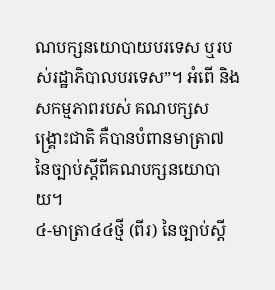ណបក្សនយោបាយបរទេស ឬរបស់រដ្ឋាភិបាលបរទេស”។ អំពើ និងសកម្មភាពរបស់ គណបក្សសង្គ្រោះជាតិ គឺបានបំពានមាត្រា៧ នៃច្បាប់ស្តីពីគណបក្សនយោបាយ។
៤-មាត្រា៤៤ថ្មី (ពីរ) នៃច្បាប់ស្តី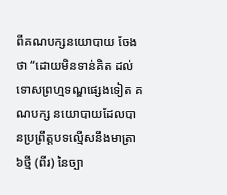ពីគណបក្សនយោបាយ ចែងថា “ដោយមិនទាន់គិត ដល់ទោសព្រហ្មទណ្ឌផ្សេងទៀត គណបក្ស នយោបាយដែលបានប្រព្រឹត្តបទល្មើសនឹងមាត្រា ៦ថ្មី (ពីរ) នៃច្បា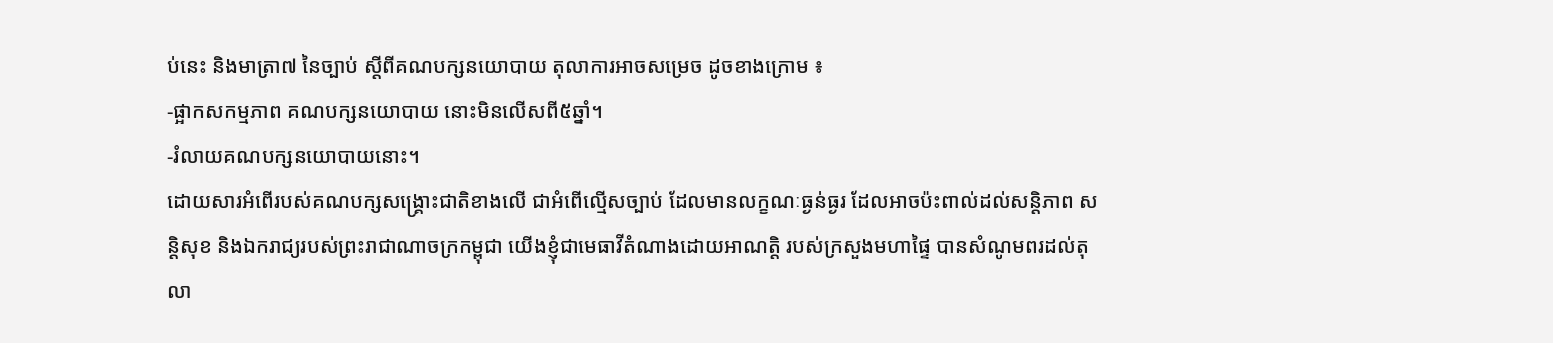ប់នេះ និងមាត្រា៧ នៃច្បាប់ ស្តីពីគណបក្សនយោបាយ តុលាការអាចសម្រេច ដូចខាងក្រោម ៖
-ផ្អាកសកម្មភាព គណបក្សនយោបាយ នោះមិនលើសពី៥ឆ្នាំ។
-រំលាយគណបក្សនយោបាយនោះ។
ដោយសារអំពើរបស់គណបក្សសង្គ្រោះជាតិខាងលើ ជាអំពើល្មើសច្បាប់ ដែលមានលក្ខណៈធ្ងន់ធ្ងរ ដែលអាចប៉ះពាល់ដល់សន្តិភាព សន្តិសុខ និងឯករាជ្យរបស់ព្រះរាជាណាចក្រកម្ពុជា យើងខ្ញុំជាមេធាវីតំណាងដោយអាណត្តិ របស់ក្រសួងមហាផ្ទៃ បានសំណូមពរដល់តុលា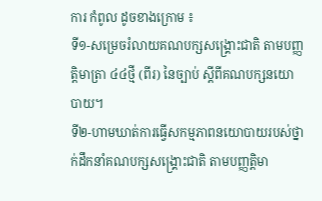ការ កំពូល ដូចខាងក្រោម ៖
ទី១-សម្រេចរំលាយគណបក្សសង្គ្រោះជាតិ តាមបញ្ញត្តិមាត្រា ៤៤ថ្មី (ពីរ) នៃច្បាប់ ស្តីពីគណបក្សនយោបាយ។
ទី២-ហាមឃាត់ការធ្វើសកម្មភាពនយោបាយរបស់ថ្នាក់ដឹកនាំគណបក្សសង្គ្រោះជាតិ តាមបញ្ញត្តិមា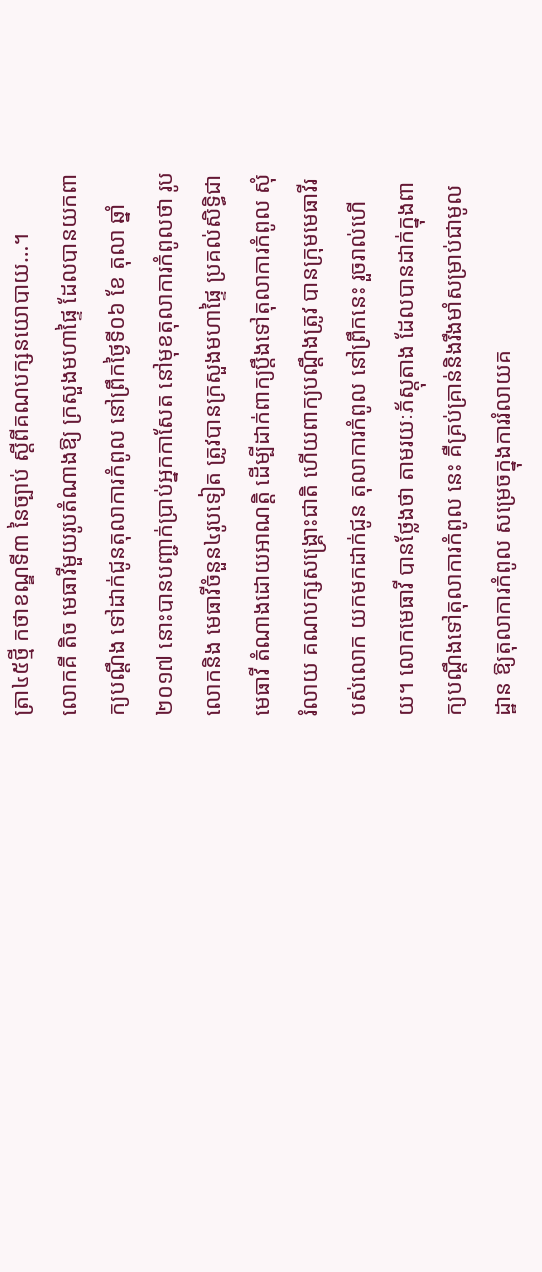ត្រា៤៥ថ្មី កថាខណ្ឌទី៣ នៃច្បាប់ ស្តីពីគណបក្សនយោបាយ…។
លោកគី តិច មេធាវីមួយរូបតំណាងឱ្យ ក្រសួងមហាផ្ទៃ ដែលបានយកពាក្យបណ្តឹង ទៅដាក់ជូនតុលាការកំពូល នៅព្រឹកថ្ងៃទី០៦ ខែ តុលា ឆ្នាំ២០១៧ នោះបានបញ្ជាក់ប្រាប់អ្នកកាសែត នៅមុខតុលាការកំពូលថា រូបលោកនិង មេធាវីចំនួន៤រូបទៀត ត្រូវបានក្រសួងមហាផ្ទៃ ប្រគល់សិទ្ធិជាមេធាវី តំណាងដោយអាណត្តិ ដើម្បីដាក់ពាក្យប្តឹងទៅតុលាការកំពូល សុំរំលាយ គណបក្សសង្គ្រោះជាតិ ហើយពាក្យបណ្តឹងត្រូវ បានក្រុមមេធាវីរបស់លោក យកមកដាក់ជូន តុលាការកំពូល នៅព្រឹកនេះ រួចរាល់ហើយ។ លោកមេធាវី បានថ្លែងថា តាមរយៈភ័ស្តុតាង ដែលបានដាក់ក្នុងពាក្យបណ្តឹងទៅតុលាការកំពូល នេះ គឺគ្រប់គ្រាន់និងរឹងមាំសម្រាប់ជាមូលដ្ឋាន ឱ្យតុលាការកំពូល សម្រេចក្នុងការរំលាយគ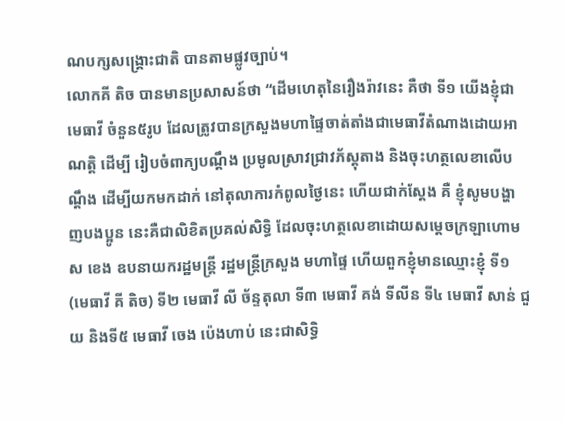ណបក្សសង្គ្រោះជាតិ បានតាមផ្លូវច្បាប់។
លោកគី តិច បានមានប្រសាសន៍ថា “ដើមហេតុនៃរឿងរ៉ាវនេះ គឺថា ទី១ យើងខ្ញុំជាមេធាវី ចំនួន៥រូប ដែលត្រូវបានក្រសួងមហាផ្ទៃចាត់តាំងជាមេធាវីតំណាងដោយអាណត្តិ ដើម្បី រៀបចំពាក្យបណ្តឹង ប្រមូលស្រាវជ្រាវភ័ស្តុតាង និងចុះហត្ថលេខាលើបណ្តឹង ដើម្បីយកមកដាក់ នៅតុលាការកំពូលថ្ងៃនេះ ហើយជាក់ស្តែង គឺ ខ្ញុំសូមបង្ហាញបងប្អូន នេះគឺជាលិខិតប្រគល់សិទ្ធិ ដែលចុះហត្ថលេខាដោយសម្តេចក្រឡាហោម ស ខេង ឧបនាយករដ្ឋមន្ត្រី រដ្ឋមន្ត្រីក្រសួង មហាផ្ទៃ ហើយពួកខ្ញុំមានឈ្មោះខ្ញុំ ទី១ (មេធាវី គី តិច) ទី២ មេធាវី លី ច័ន្ទតុលា ទី៣ មេធាវី គង់ ទីលីន ទី៤ មេធាវី សាន់ ជួយ និងទី៥ មេធាវី ចេង ប៉េងហាប់ នេះជាសិទ្ធិ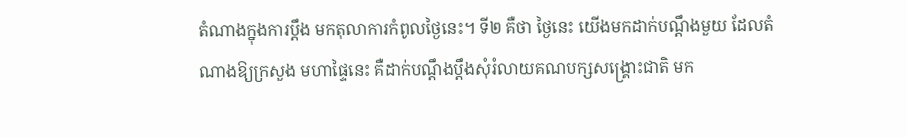តំណាងក្នុងការប្តឹង មកតុលាការកំពូលថ្ងៃនេះ។ ទី២ គឺថា ថ្ងៃនេះ យើងមកដាក់បណ្តឹងមួយ ដែលតំណាងឱ្យក្រសួង មហាផ្ទៃនេះ គឺដាក់បណ្តឹងប្តឹងសុំរំលាយគណបក្សសង្គ្រោះជាតិ មក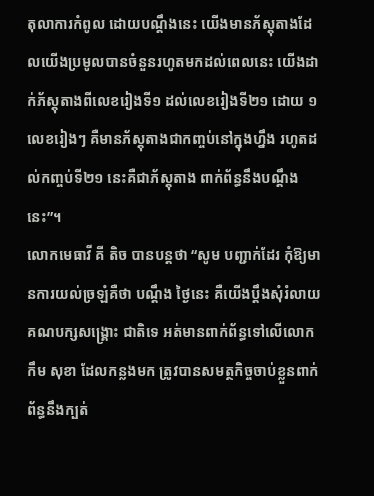តុលាការកំពូល ដោយបណ្តឹងនេះ យើងមានភ័ស្តុតាងដែលយើងប្រមូលបានចំនួនរហូតមកដល់ពេលនេះ យើងដាក់ភ័ស្តុតាងពីលេខរៀងទី១ ដល់លេខរៀងទី២១ ដោយ ១លេខរៀងៗ គឺមានភ័ស្តុតាងជាកញ្ចប់នៅក្នុងហ្នឹង រហូតដល់កញ្ចប់ទី២១ នេះគឺជាភ័ស្តុតាង ពាក់ព័ន្ធនឹងបណ្តឹងនេះ”។
លោកមេធាវី គី តិច បានបន្តថា “សូម បញ្ជាក់ដែរ កុំឱ្យមានការយល់ច្រឡំគឺថា បណ្តឹង ថ្ងៃនេះ គឺយើងប្តឹងសុំរំលាយគណបក្សសង្គ្រោះ ជាតិទេ អត់មានពាក់ព័ន្ធទៅលើលោកកឹម សុខា ដែលកន្លងមក ត្រូវបានសមត្ថកិច្ចចាប់ខ្លួនពាក់ព័ន្ធនឹងក្បត់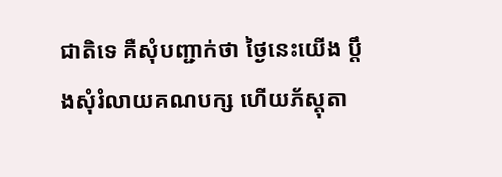ជាតិទេ គឺសុំបញ្ជាក់ថា ថ្ងៃនេះយើង ប្តឹងសុំរំលាយគណបក្ស ហើយភ័ស្តុតា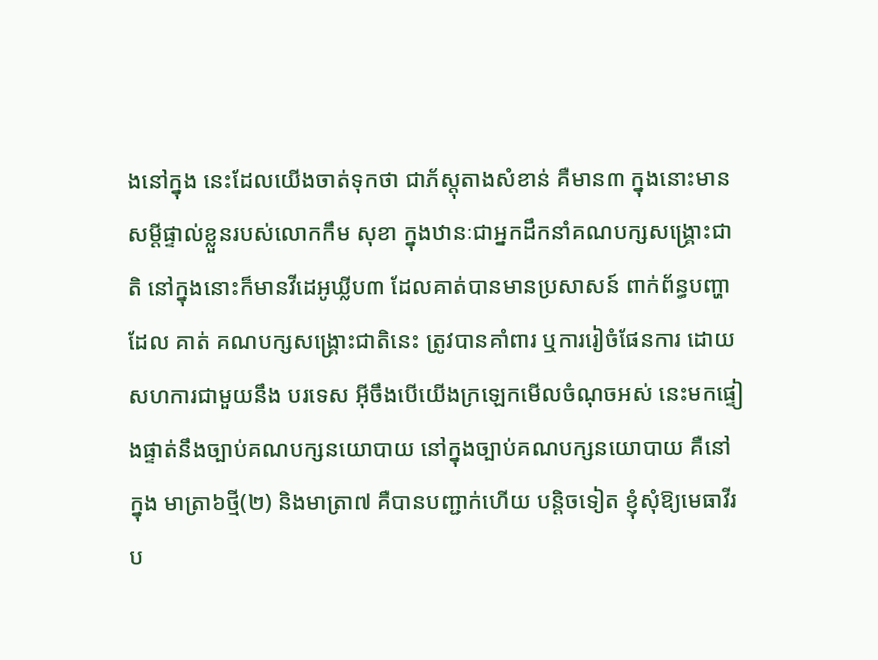ងនៅក្នុង នេះដែលយើងចាត់ទុកថា ជាភ័ស្តុតាងសំខាន់ គឺមាន៣ ក្នុងនោះមានសម្តីផ្ទាល់ខ្លួនរបស់លោកកឹម សុខា ក្នុងឋានៈជាអ្នកដឹកនាំគណបក្សសង្គ្រោះជាតិ នៅក្នុងនោះក៏មានវីដេអូឃ្លីប៣ ដែលគាត់បានមានប្រសាសន៍ ពាក់ព័ន្ធបញ្ហាដែល គាត់ គណបក្សសង្គ្រោះជាតិនេះ ត្រូវបានគាំពារ ឬការរៀចំផែនការ ដោយសហការជាមួយនឹង បរទេស អ៊ីចឹងបើយើងក្រឡេកមើលចំណុចអស់ នេះមកផ្ទៀងផ្ទាត់នឹងច្បាប់គណបក្សនយោបាយ នៅក្នុងច្បាប់គណបក្សនយោបាយ គឺនៅក្នុង មាត្រា៦ថ្មី(២) និងមាត្រា៧ គឺបានបញ្ជាក់ហើយ បន្តិចទៀត ខ្ញុំសុំឱ្យមេធាវីរប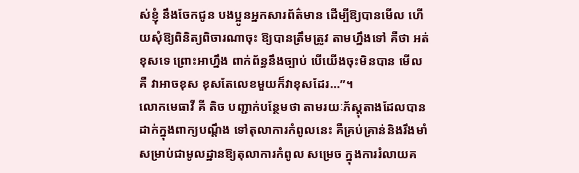ស់ខ្ញុំ នឹងចែកជូន បងប្អូនអ្នកសារព័ត៌មាន ដើម្បីឱ្យបានមើល ហើយសុំឱ្យពិនិត្យពិចារណាចុះ ឱ្យបានត្រឹមត្រូវ តាមហ្នឹងទៅ គឺថា អត់ខុសទេ ព្រោះអាហ្នឹង ពាក់ព័ន្ធនឹងច្បាប់ បើយើងចុះមិនបាន មើលគឺ វាអាចខុស ខុសតែលេខមួយក៏វាខុសដែរ…”។
លោកមេធាវី គី តិច បញ្ជាក់បន្ថែមថា តាមរយៈភ័ស្តុតាងដែលបានដាក់ក្នុងពាក្យបណ្តឹង ទៅតុលាការកំពូលនេះ គឺគ្រប់គ្រាន់និងរឹងមាំ សម្រាប់ជាមូលដ្ឋានឱ្យតុលាការកំពូល សម្រេច ក្នុងការរំលាយគ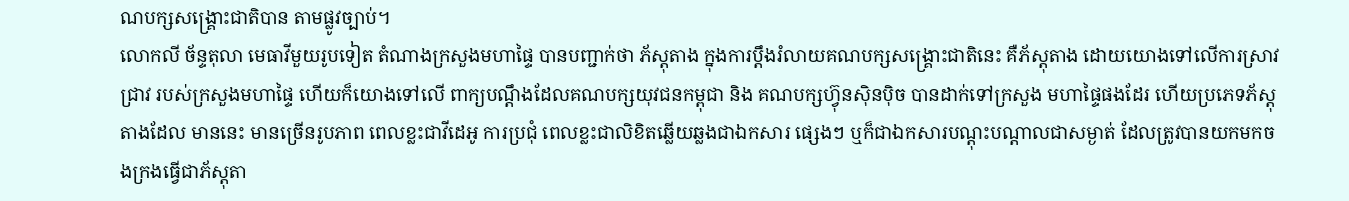ណបក្សសង្គ្រោះជាតិបាន តាមផ្លូវច្បាប់។
លោកលី ច័ន្ទតុលា មេធាវីមួយរូបទៀត តំណាងក្រសួងមហាផ្ទៃ បានបញ្ជាក់ថា ភ័ស្តុតាង ក្នុងការប្តឹងរំលាយគណបក្សសង្គ្រោះជាតិនេះ គឺភ័ស្តុតាង ដោយយោងទៅលើការស្រាវជ្រាវ របស់ក្រសួងមហាផ្ទៃ ហើយក៏យោងទៅលើ ពាក្យបណ្តឹងដែលគណបក្សយុវជនកម្ពុជា និង គណបក្សហ៊្វុនស៊ិនប៉ិច បានដាក់ទៅក្រសួង មហាផ្ទៃផងដែរ ហើយប្រភេទភ័ស្តុតាងដែល មាននេះ មានច្រើនរូបភាព ពេលខ្លះជាវីដេអូ ការប្រជុំ ពេលខ្លះជាលិខិតឆ្លើយឆ្លងជាឯកសារ ផ្សេងៗ ឬក៏ជាឯកសារបណ្តុះបណ្តាលជាសម្ងាត់ ដែលត្រូវបានយកមកចងក្រងធ្វើជាភ័ស្តុតា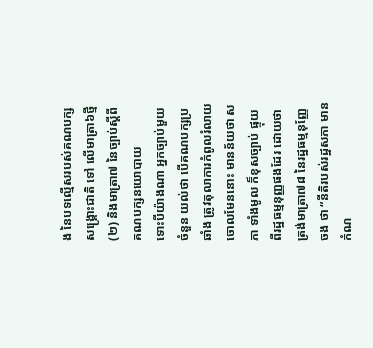ង នៃបទល្មើសរបស់គណបក្សសង្គ្រោះជាតិ ទៅ លើមាត្រា៦ថ្មី(២) និងមាត្រា៧ នៃច្បាប់ស្តីពី គណបក្សនយោបាយ
ទោះបីយ៉ាងណា អ្នកច្បាប់មួយចំនួន យល់ថា បើគណបក្សប្រឆាំង ត្រូវតុលាការកំពូលរំលាយចោលមែននោះ មានន័យថា សភា ទាំងមូល ក៏ខុសច្បាប់ ផ្ទុយពីរដ្ឋធម្មនុញ្ញផងដែរ ដោយថា ត្រង់មាត្រា៧៨ នៃរដ្ឋធម្មនុញ្ញែចង ថា “នីតិរបស់រដ្ឋសភា មានកំណ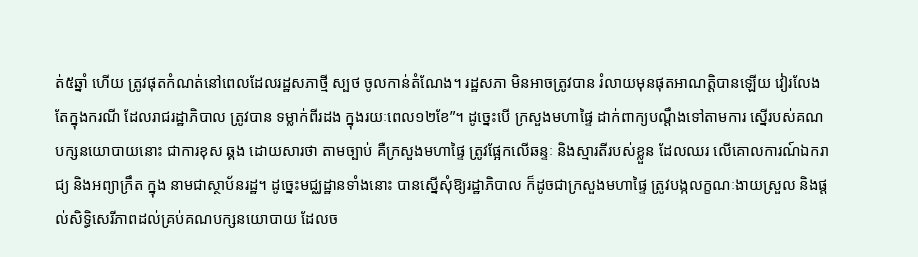ត់៥ឆ្នាំ ហើយ ត្រូវផុតកំណត់នៅពេលដែលរដ្ឋសភាថ្មី ស្បថ ចូលកាន់តំណែង។ រដ្ឋសភា មិនអាចត្រូវបាន រំលាយមុនផុតអាណត្តិបានឡើយ វៀរលែង តែក្នុងករណី ដែលរាជរដ្ឋាភិបាល ត្រូវបាន ទម្លាក់ពីរដង ក្នុងរយៈពេល១២ខែ”។ ដូច្នេះបើ ក្រសួងមហាផ្ទៃ ដាក់ពាក្យបណ្តឹងទៅតាមការ ស្នើរបស់គណបក្សនយោបាយនោះ ជាការខុស ឆ្គង ដោយសារថា តាមច្បាប់ គឺក្រសួងមហាផ្ទៃ ត្រូវផ្អែកលើឆន្ទៈ និងស្មារតីរបស់ខ្លួន ដែលឈរ លើគោលការណ៍ឯករាជ្យ និងអព្យាក្រឹត ក្នុង នាមជាស្ថាប័នរដ្ឋ។ ដូច្នេះមជ្ឈដ្ឋានទាំងនោះ បានស្នើសុំឱ្យរដ្ឋាភិបាល ក៏ដូចជាក្រសួងមហាផ្ទៃ ត្រូវបង្កលក្ខណៈងាយស្រួល និងផ្តល់សិទ្ធិសេរីភាពដល់គ្រប់គណបក្សនយោបាយ ដែលច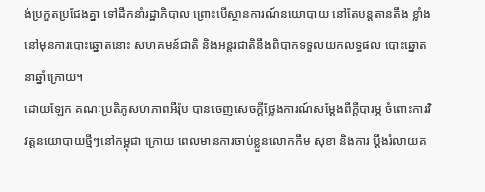ង់ប្រកួតប្រជែងគ្នា ទៅដឹកនាំរដ្ឋាភិបាល ព្រោះបើស្ថានការណ៍នយោបាយ នៅតែបន្តតានតឹង ខ្លាំង នៅមុនការបោះឆ្នោតនោះ សហគមន៍ជាតិ និងអន្តរជាតិនឹងពិបាកទទួលយកលទ្ធផល បោះឆ្នោត នាឆ្នាំក្រោយ។
ដោយឡែក គណៈប្រតិភូសហភាពអឺរ៉ុប បានចេញសេចក្តីថ្លែងការណ៍សម្តែងពីក្តីបារម្ភ ចំពោះការវិវត្តនយោបាយថ្មីៗនៅកម្ពុជា ក្រោយ ពេលមានការចាប់ខ្លួនលោកកឹម សុខា និងការ ប្តឹងរំលាយគ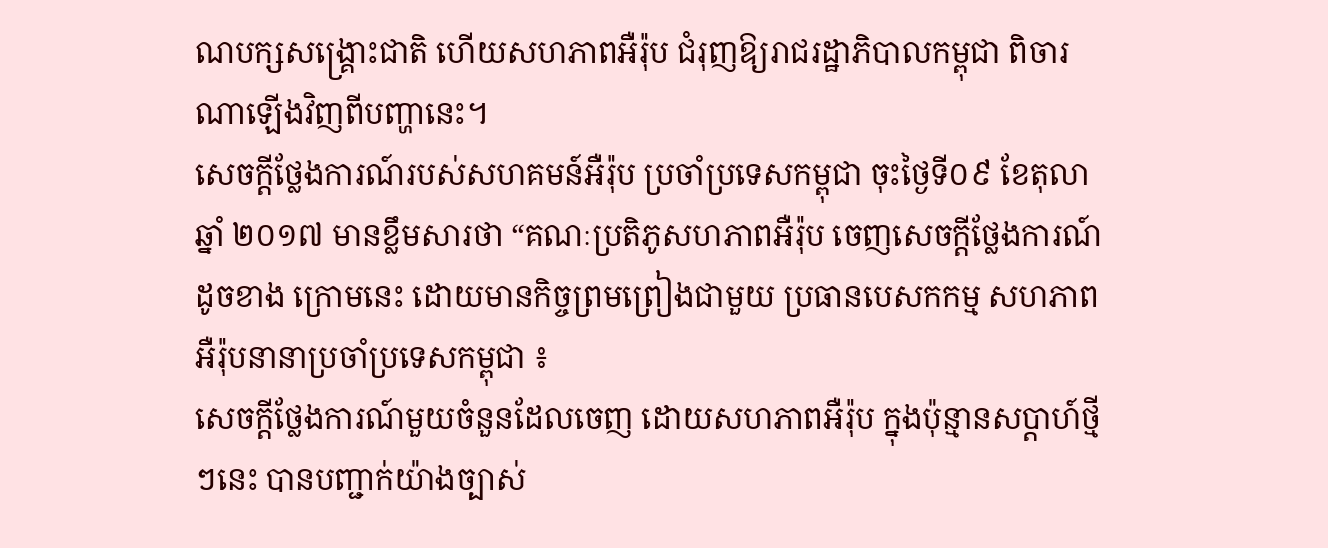ណបក្សសង្គ្រោះជាតិ ហើយសហភាពអឺរ៉ុប ជំរុញឱ្យរាជរដ្ឋាភិបាលកម្ពុជា ពិចារ ណាឡើងវិញពីបញ្ហានេះ។
សេចក្តីថ្លែងការណ៍របស់សហគមន៍អឺរ៉ុប ប្រចាំប្រទេសកម្ពុជា ចុះថ្ងៃទី០៩ ខែតុលា ឆ្នាំ ២០១៧ មានខ្លឹមសារថា “គណៈប្រតិភូសហភាពអឺរ៉ុប ចេញសេចក្តីថ្លែងការណ៍ដូចខាង ក្រោមនេះ ដោយមានកិច្ចព្រមព្រៀងជាមួយ ប្រធានបេសកកម្ម សហភាពអឺរ៉ុបនានាប្រចាំប្រទេសកម្ពុជា ៖
សេចក្តីថ្លែងការណ៍មួយចំនួនដែលចេញ ដោយសហភាពអឺរ៉ុប ក្នុងប៉ុន្មានសប្តាហ៍ថ្មីៗនេះ បានបញ្ជាក់យ៉ាងច្បាស់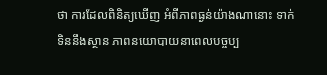ថា ការដែលពិនិត្យឃើញ អំពីភាពធ្ងន់យ៉ាងណានោះ ទាក់ទិននឹងស្ថាន ភាពនយោបាយនាពេលបច្ចប្ប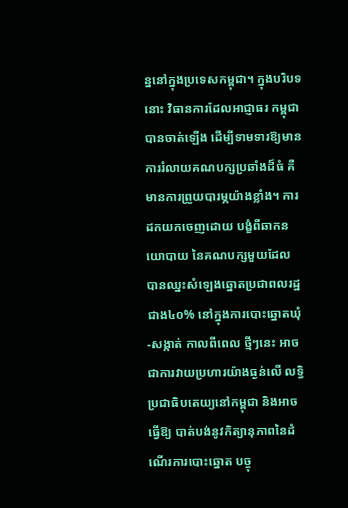ន្ននៅក្នុងប្រទេសកម្ពុជា។ ក្នុងបរិបទនោះ វិធានការដែលអាជ្ញាធរ កម្ពុជា បានចាត់ឡើង ដើម្បីទាមទារឱ្យមាន ការរំលាយគណបក្សប្រឆាំងដ៏ធំ គឺមានការព្រួយបារម្ភយ៉ាងខ្លាំង។ ការដកយកចេញដោយ បង្ខំពីឆាកនយោបាយ នៃគណបក្សមួយដែល បានឈ្នះសំឡេងឆ្នោតប្រជាពលរដ្ឋជាង៤០% នៅក្នុងការបោះឆ្នោតឃុំ-សង្កាត់ កាលពីពេល ថ្មីៗនេះ អាចជាការវាយប្រហារយ៉ាងធ្ងន់លើ លទ្ធិប្រជាធិបតេយ្យនៅកម្ពុជា និងអាចធ្វើឱ្យ បាត់បង់នូវកិត្យានុភាពនៃដំណើរការបោះឆ្នោត បច្ចុ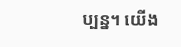ប្បន្ន។ យើង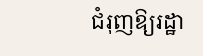ជំរុញឱ្យរដ្ឋា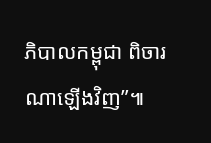ភិបាលកម្ពុជា ពិចារណាឡើងវិញ”៕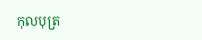កុលបុត្រ